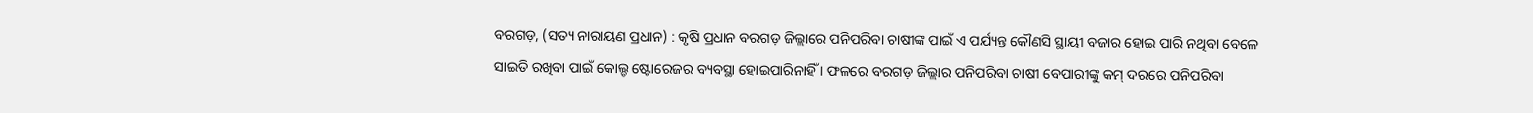ବରଗଡ଼, (ସତ୍ୟ ନାରାୟଣ ପ୍ରଧାନ) : କୃଷି ପ୍ରଧାନ ବରଗଡ଼ ଜିଲ୍ଲାରେ ପନିପରିବା ଚାଷୀଙ୍କ ପାଇଁ ଏ ପର୍ଯ୍ୟନ୍ତ କୌଣସି ସ୍ଥାୟୀ ବଜାର ହୋଇ ପାରି ନଥିବା ବେଳେ ସାଇତି ରଖିବା ପାଇଁ କୋଲ୍ଡ ଷ୍ଟୋରେଜର ବ୍ୟବସ୍ଥା ହୋଇପାରିନାହିଁ । ଫଳରେ ବରଗଡ଼ ଜିଲ୍ଲାର ପନିପରିବା ଚାଷୀ ବେପାରୀଙ୍କୁ କମ୍ ଦରରେ ପନିପରିବା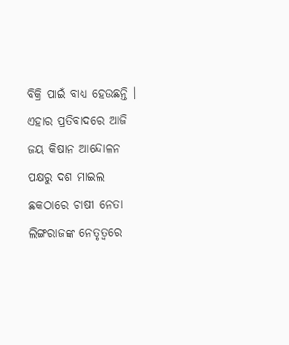ବିକ୍ରି ପାଇଁ ବାଧ୍ୟ ହେଉଛନ୍ତି । ଏହାର ପ୍ରତିବାଦରେ ଆଜି ଜୟ କିଷାନ ଆନ୍ଦୋଳନ ପକ୍ଷରୁ ଦଶ ମାଇଲ ଛକଠାରେ ଚାଷୀ ନେତା ଲିଙ୍ଗରାଜଙ୍କ ନେତୃତ୍ୱରେ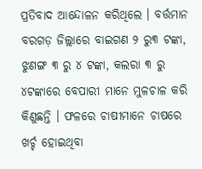ପ୍ରତିବାଦ ଆନ୍ଦୋଳନ କରିଥିଲେ । ବର୍ତ୍ତମାନ ବରଗଡ଼ ଜିଲ୍ଲାରେ ବାଇଗଣ ୨ ରୁ୩ ଟଙ୍କା, ଝୁଣଙ୍ଗ ୩ ରୁ ୪ ଟଙ୍କା, କଲରା ୩ ରୁ ୪ଟଙ୍କାରେ ବେପାରୀ ମାନେ ମୁଳଚାଳ କରି କିଣୁଛନ୍ତି । ଫଳରେ ଚାଷୀମାନେ ଚାଷରେ ଖର୍ଚ୍ଚ ହୋଇଥିବା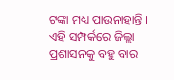ଟଙ୍କା ମଧ୍ୟ ପାଉନାହାନ୍ତି । ଏହି ସମ୍ପର୍କରେ ଜିଲ୍ଲା ପ୍ରଶାସନକୁ ବହୁ ବାର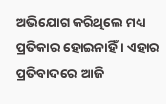ଅଭିଯୋଗ କରିଥିଲେ ମଧ୍ୟ ପ୍ରତିକାର ହୋଇନାହିଁ । ଏହାର ପ୍ରତିବାଦରେ ଆଜି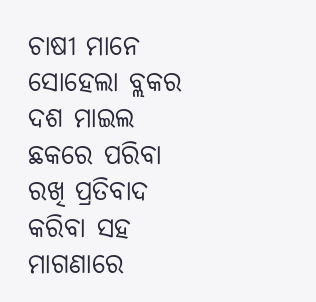ଚାଷୀ ମାନେ ସୋହେଲା ବ୍ଲକର ଦଶ ମାଇଲ ଛକରେ ପରିବା ରଖି ପ୍ରତିବାଦ କରିବା ସହ ମାଗଣାରେ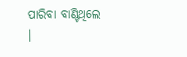ପାରିବା ବାଣ୍ଟିଥିଲେ ।